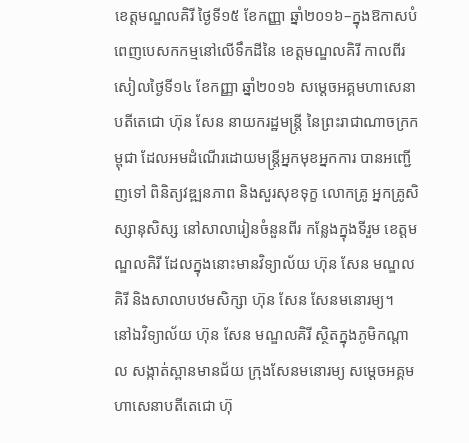ខេត្តមណ្ឌលគិរី ថ្ងៃទី១៥ ខែកញ្ញា ឆ្នាំ២០១៦–ក្នុងឱកាសបំពេញបេសកកម្មនៅលើទឹកដីនៃ ខេត្តមណ្ឌលគិរី កាលពីរសៀលថ្ងៃទី១៤ ខែកញ្ញា ឆ្នាំ២០១៦ សម្តេចអគ្គមហាសេនាបតីតេជោ ហ៊ុន សែន នាយករដ្ឋមន្ត្រី នៃព្រះរាជាណាចក្រកម្ពុជា ដែលអមដំណើរដោយមន្ត្រីអ្នកមុខអ្នកការ បានអញ្ជើញទៅ ពិនិត្យវឌ្ឍនភាព និងសួរសុខទុក្ខ លោកគ្រូ អ្នកគ្រូសិស្សានុសិស្ស នៅសាលារៀនចំនួនពីរ កន្លែងក្នុងទីរួម ខេត្តមណ្ឌលគិរី ដែលក្នុងនោះមានវិទ្យាល័យ ហ៊ុន សែន មណ្ឌលគិរី និងសាលាបឋមសិក្សា ហ៊ុន សែន សែនមនោរម្យ។
នៅឯវិទ្យាល័យ ហ៊ុន សែន មណ្ឌលគិរី ស្ថិតក្នុងភូមិកណ្តាល សង្កាត់ស្ពានមានជ័យ ក្រុងសែនមនោរម្យ សម្តេចអគ្គមហាសេនាបតីតេជោ ហ៊ុ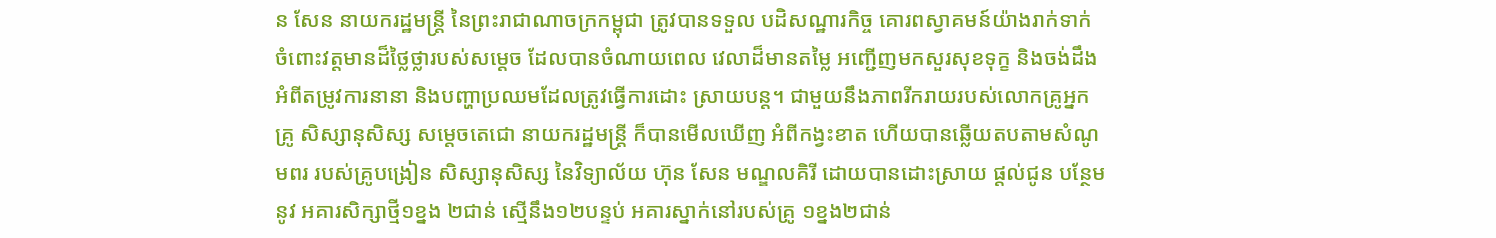ន សែន នាយករដ្ឋមន្ត្រី នៃព្រះរាជាណាចក្រកម្ពុជា ត្រូវបានទទួល បដិសណ្ឋារកិច្ច គោរពស្វាគមន៍យ៉ាងរាក់ទាក់ ចំពោះវត្តមានដ៏ថ្លៃថ្លារបស់សម្តេច ដែលបានចំណាយពេល វេលាដ៏មានតម្លៃ អញ្ជើញមកសួរសុខទុក្ខ និងចង់ដឹងអំពីតម្រូវការនានា និងបញ្ហាប្រឈមដែលត្រូវធ្វើការដោះ ស្រាយបន្ត។ ជាមួយនឹងភាពរីករាយរបស់លោកគ្រូអ្នកគ្រូ សិស្សានុសិស្ស សម្តេចតេជោ នាយករដ្ឋមន្ត្រី ក៏បានមើលឃើញ អំពីកង្វះខាត ហើយបានឆ្លើយតបតាមសំណូមពរ របស់គ្រូបង្រៀន សិស្សានុសិស្ស នៃវិទ្យាល័យ ហ៊ុន សែន មណ្ឌលគិរី ដោយបានដោះស្រាយ ផ្តល់ជូន បន្ថែមនូវ អគារសិក្សាថ្មី១ខ្នង ២ជាន់ ស្មើនឹង១២បន្ទប់ អគារស្នាក់នៅរបស់គ្រូ ១ខ្នង២ជាន់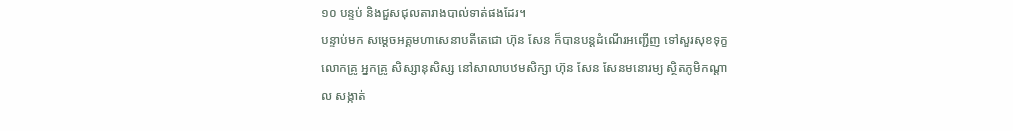១០ បន្ទប់ និងជួសជុលតារាងបាល់ទាត់ផងដែរ។
បន្ទាប់មក សម្តេចអគ្គមហាសេនាបតីតេជោ ហ៊ុន សែន ក៏បានបន្តដំណើរអញ្ជើញ ទៅសួរសុខទុក្ខលោកគ្រូ អ្នកគ្រូ សិស្សានុសិស្ស នៅសាលាបឋមសិក្សា ហ៊ុន សែន សែនមនោរម្យ ស្ថិតភូមិកណ្ដាល សង្កាត់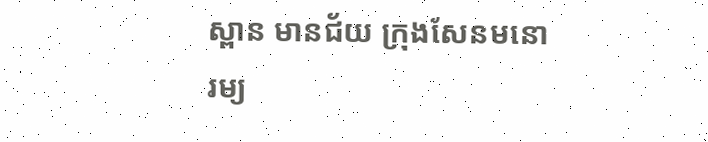ស្ពាន មានជ័យ ក្រុងសែនមនោរម្យ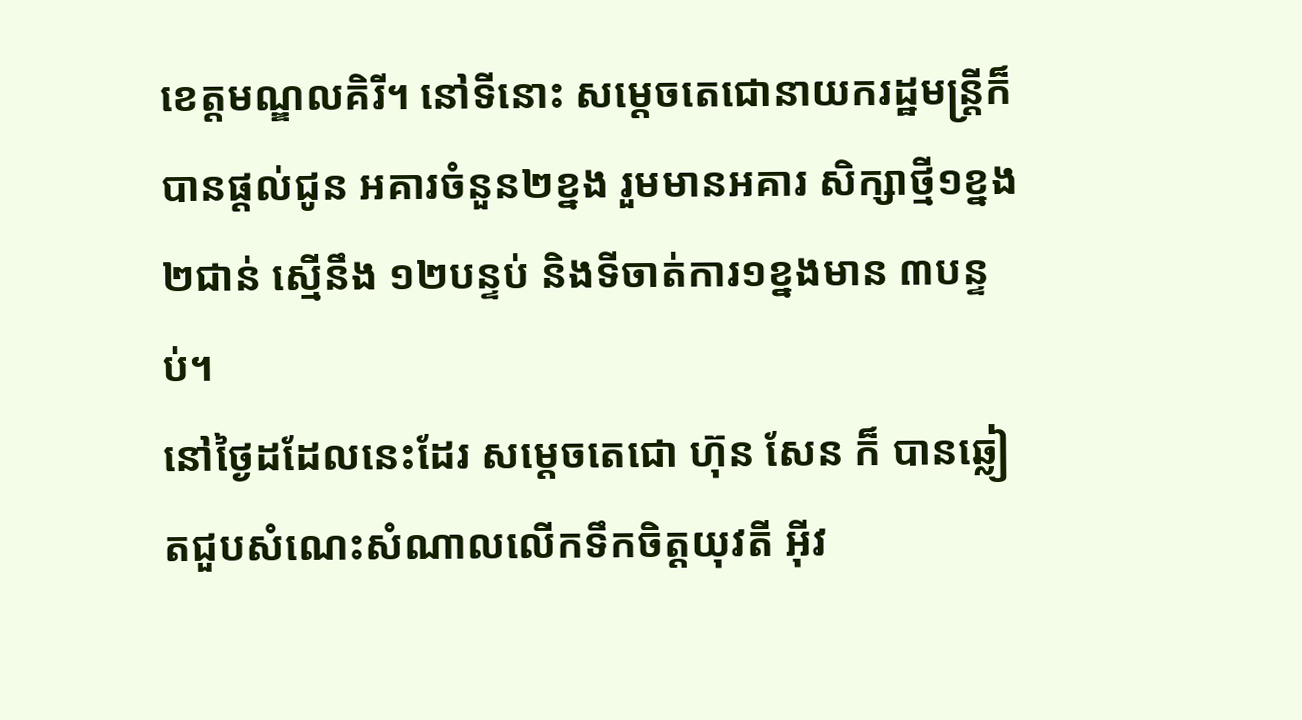ខេត្តមណ្ឌលគិរី។ នៅទីនោះ សម្តេចតេជោនាយករដ្ឋមន្ត្រីក៏បានផ្តល់ជូន អគារចំនួន២ខ្នង រួមមានអគារ សិក្សាថ្មី១ខ្នង ២ជាន់ ស្មើនឹង ១២បន្ទប់ និងទីចាត់ការ១ខ្នងមាន ៣បន្ទប់។
នៅថ្ងៃដដែលនេះដែរ សម្តេចតេជោ ហ៊ុន សែន ក៏ បានឆ្លៀតជួបសំណេះសំណាលលើកទឹកចិត្តយុវតី អ៊ីវ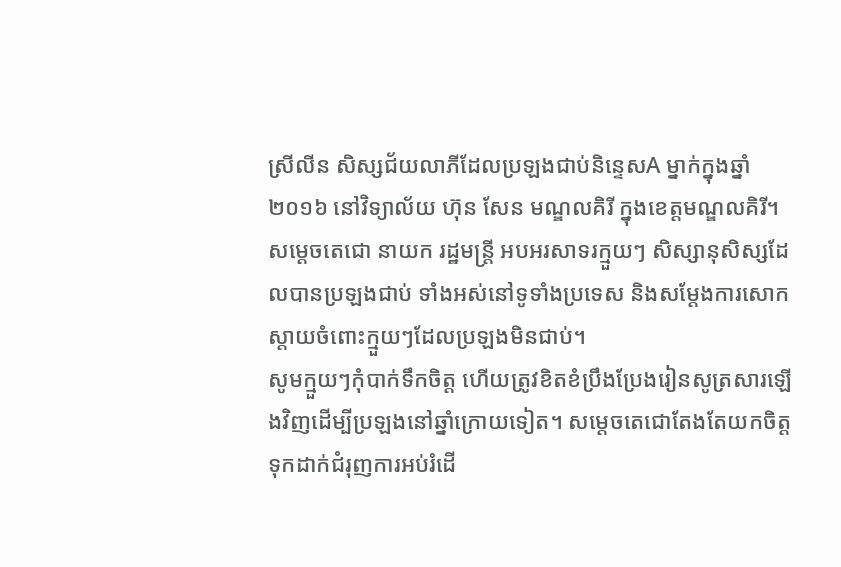ស្រីលីន សិស្សជ័យលាភីដែលប្រឡងជាប់និន្ទេសA ម្នាក់ក្នុងឆ្នាំ ២០១៦ នៅវិទ្យាល័យ ហ៊ុន សែន មណ្ឌលគិរី ក្នុងខេត្តមណ្ឌលគិរី។ សម្តេចតេជោ នាយក រដ្ឋមន្រ្តី អបអរសាទរក្មួយៗ សិស្សានុសិស្សដែលបានប្រឡងជាប់ ទាំងអស់នៅទូទាំងប្រទេស និងសម្តែងការសោកស្តាយចំពោះក្មួយៗដែលប្រឡងមិនជាប់។
សូមក្មួយៗកុំបាក់ទឹកចិត្ត ហើយត្រូវខិតខំប្រឹងប្រែងរៀនសូត្រសារឡើងវិញដើម្បីប្រឡងនៅឆ្នាំក្រោយទៀត។ សម្តេចតេជោតែងតែយកចិត្តទុកដាក់ជំរុញការអប់រំដើ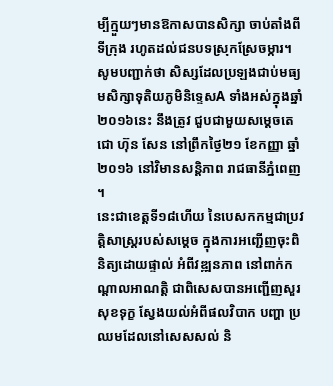ម្បីក្មួយៗមានឱកាសបានសិក្សា ចាប់តាំងពីទីក្រុង រហូតដល់ជនបទស្រុកស្រែចម្ការ។
សូមបញ្ជាក់ថា សិស្សដែលប្រឡងជាប់មធ្យមសិក្សាទុតិយភូមិនិទេ្ទសA ទាំងអស់ក្នុងឆ្នាំ២០១៦នេះ នឹងត្រូវ ជួបជាមួយសម្តេចតេជោ ហ៊ុន សែន នៅព្រឹកថ្ងៃ២១ ខែកញ្ញា ឆ្នាំ២០១៦ នៅវិមានសន្តិភាព រាជធានីភ្នំពេញ ។
នេះជាខេត្តទី១៨ហើយ នៃបេសកកម្មជាប្រវត្តិសាស្ត្ររបស់សម្តេច ក្នុងការអញ្ជើញចុះពិនិត្យដោយផ្ទាល់ អំពីវឌ្ឍនភាព នៅពាក់កណ្តាលអាណត្តិ ជាពិសេសបានអញ្ជើញសួរសុខទុក្ខ ស្វែងយល់អំពីផលវិបាក បញ្ហា ប្រឈមដែលនៅសេសសល់ និ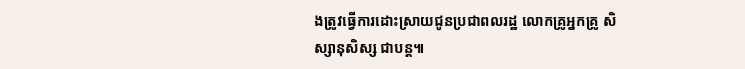ងត្រូវធ្វើការដោះស្រាយជូនប្រជាពលរដ្ឋ លោកគ្រូអ្នកគ្រូ សិស្សានុសិស្ស ជាបន្ត៕